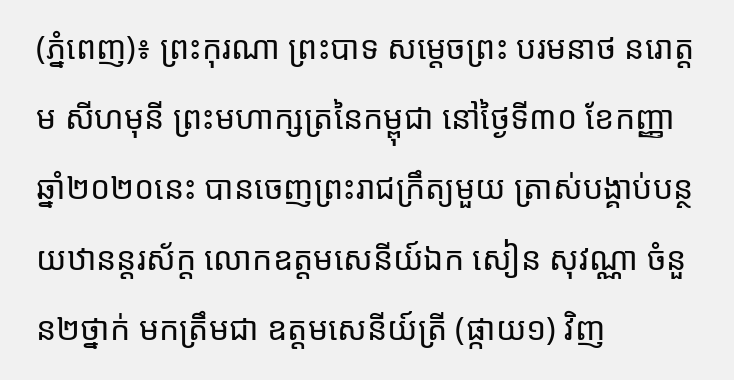(ភ្នំពេញ)៖ ព្រះកុរណា ព្រះបាទ សម្តេចព្រះ បរមនាថ នរោត្តម សីហមុនី ព្រះមហាក្សត្រនៃកម្ពុជា នៅថ្ងៃទី៣០ ខែកញ្ញា ឆ្នាំ២០២០នេះ បានចេញព្រះរាជក្រឹត្យមួយ ត្រាស់បង្គាប់បន្ថយឋានន្តរស័ក្ត លោកឧត្តមសេនីយ៍ឯក សៀន សុវណ្ណា ចំនួន២ថ្នាក់ មកត្រឹមជា ឧត្តមសេនីយ៍ត្រី (ផ្កាយ១) វិញ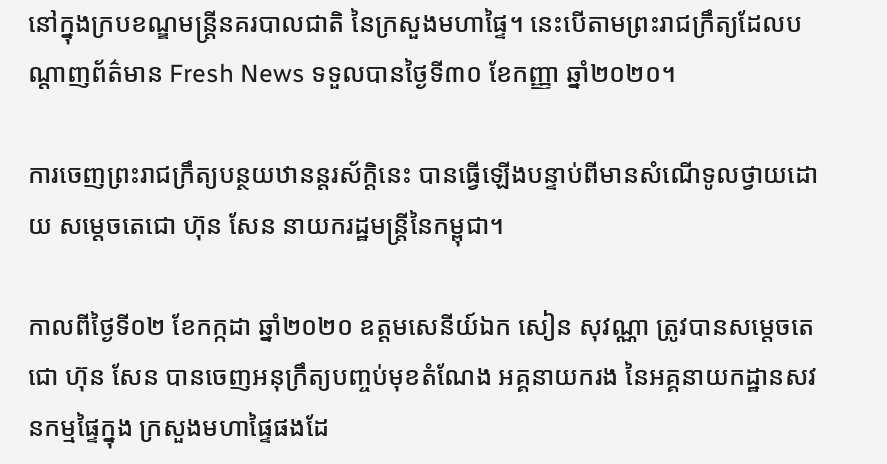នៅក្នុងក្របខណ្ឌមន្រ្តីនគរបាលជាតិ នៃក្រសួងមហាផ្ទៃ។ នេះបើតាមព្រះរាជក្រឹត្យដែលបណ្តាញព័ត៌មាន Fresh News ទទួលបានថ្ងៃទី៣០ ខែកញ្ញា ឆ្នាំ២០២០។

ការចេញព្រះរាជក្រឹត្យបន្ថយឋានន្តរស័ក្តិនេះ បានធ្វើឡើងបន្ទាប់ពីមានសំណើទូលថ្វាយដោយ សម្តេចតេជោ ហ៊ុន សែន នាយករដ្ឋមន្រ្តីនៃកម្ពុជា។

កាលពីថ្ងៃទី០២ ខែកក្កដា ឆ្នាំ២០២០ ឧត្តមសេនីយ៍ឯក សៀន សុវណ្ណា ត្រូវបានសម្តេចតេជោ ហ៊ុន សែន បានចេញអនុក្រឹត្យបញ្ចប់មុខតំណែង អគ្គនាយករង នៃអគ្គនាយកដ្ឋានសវនកម្មផ្ទៃក្នុង ក្រសួងមហាផ្ទៃផងដែ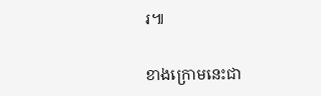រ៕

ខាងក្រោមនេះជា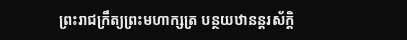ព្រះរាជក្រឹត្យព្រះមហាក្សត្រ បន្ថយឋានន្តរស័ក្តិ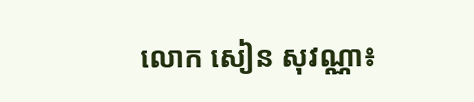លោក សៀន សុវណ្ណា៖